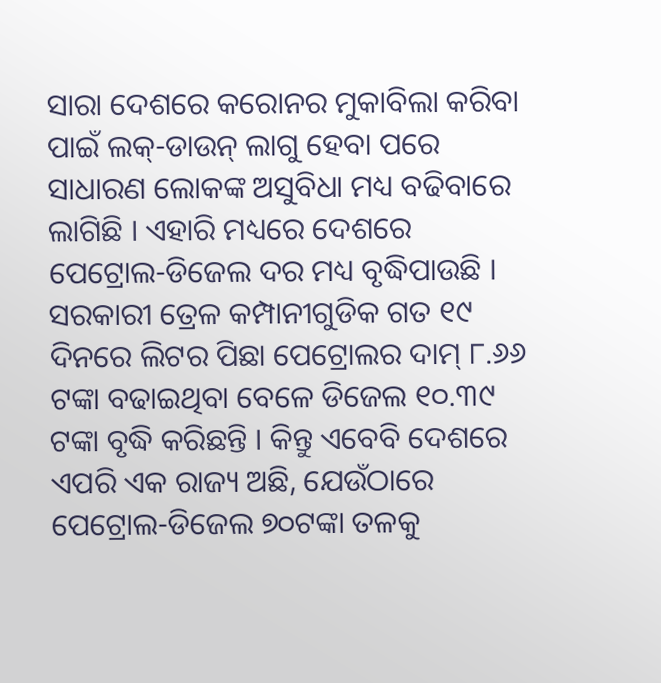ସାରା ଦେଶରେ କରୋନର ମୁକାବିଲା କରିବା ପାଇଁ ଲକ୍-ଡାଉନ୍ ଲାଗୁ ହେବା ପରେ ସାଧାରଣ ଲୋକଙ୍କ ଅସୁବିଧା ମଧ୍ୟ ବଢିବାରେ ଲାଗିଛି । ଏହାରି ମଧ୍ୟରେ ଦେଶରେ ପେଟ୍ରୋଲ-ଡିଜେଲ ଦର ମଧ୍ୟ ବୃଦ୍ଧିପାଉଛି । ସରକାରୀ ତ୍ରେଳ କମ୍ପାନୀଗୁଡିକ ଗତ ୧୯ ଦିନରେ ଲିଟର ପିଛା ପେଟ୍ରୋଲର ଦାମ୍ ୮.୬୬ ଟଙ୍କା ବଢାଇଥିବା ବେଳେ ଡିଜେଲ ୧୦.୩୯ ଟଙ୍କା ବୃଦ୍ଧି କରିଛନ୍ତି । କିନ୍ତୁ ଏବେବି ଦେଶରେ ଏପରି ଏକ ରାଜ୍ୟ ଅଛି, ଯେଉଁଠାରେ ପେଟ୍ରୋଲ-ଡିଜେଲ ୭୦ଟଙ୍କା ତଳକୁ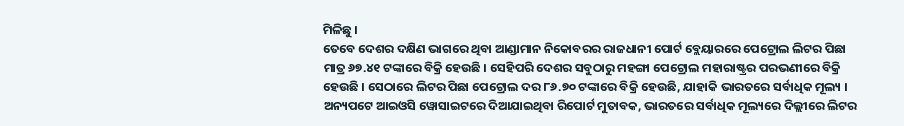ମିଳିଛୁ ।
ତେବେ ଦେଶର ଦକ୍ଷିଣ ଭାଗରେ ଥିବା ଆଣ୍ଡାମାନ ନିକୋବରର ରାଜଧାନୀ ପୋର୍ଟ ବ୍ଲେୟାରରେ ପେଟ୍ରୋଲ ଲିଟର ପିଛା ମାତ୍ର ୬୭.୪୧ ଟଙ୍କାରେ ବିକ୍ରି ହେଉଛି । ସେହିପରି ଦେଶର ସବୁଠାରୁ ମହଙ୍ଗା ପେଟ୍ରୋଲ ମହାରାଷ୍ଟ୍ରର ପରଭଣୀରେ ବିକ୍ରି ହେଉଛି । ସେଠାରେ ଲିଟର ପିଛା ପେଟ୍ରୋଲ ଦର ୮୬.୭୦ ଟଙ୍କାରେ ବିକ୍ରି ହେଉଛି, ଯାହାକି ଭାରତରେ ସର୍ବାଧିକ ମୂଲ୍ୟ ।
ଅନ୍ୟପଟେ ଆଇଓସି ୱୋସାଇଟରେ ଦିଆଯାଇଥିବା ରିପୋର୍ଟ ମୁତାବକ, ଭାରତରେ ସର୍ବାଧିକ ମୂଲ୍ୟରେ ଦିଲ୍ଲୀରେ ଲିଟର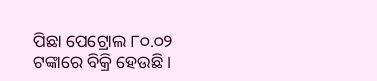ପିଛା ପେଟ୍ରୋଲ ୮୦.୦୨ ଟଙ୍କାରେ ବିକ୍ରି ହେଉଛି ।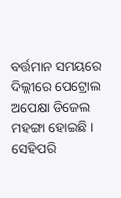ବର୍ତ୍ତମାନ ସମୟରେ ଦିଲ୍ଲୀରେ ପେଟ୍ରୋଲ ଅପେକ୍ଷା ଡିଜେଲ ମହଙ୍ଗା ହୋଇଛି । ସେହିପରି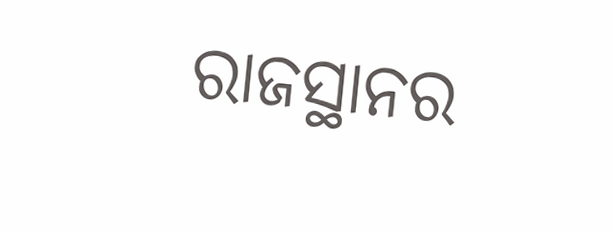ରାଜସ୍ଥାନର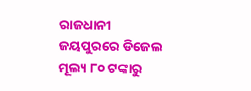ରାଜଧାନୀ ଜୟପୁରରେ ଡିଜେଲ ମୂଲ୍ୟ ୮୦ ଟଙ୍କାରୁ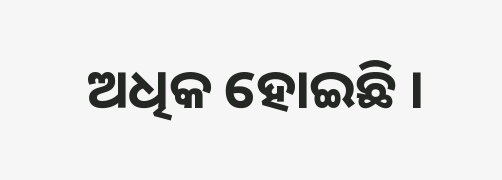ଅଧିକ ହୋଇଛି ।